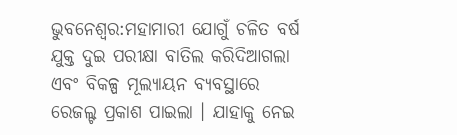ଭୁବନେଶ୍ବର:ମହାମାରୀ ଯୋଗୁଁ ଚଳିତ ବର୍ଷ ଯୁକ୍ତ ଦୁଇ ପରୀକ୍ଷା ବାତିଲ କରିଦିଆଗଲା ଏବଂ ବିକଳ୍ପ ମୂଲ୍ୟାୟନ ବ୍ୟବସ୍ଥାରେ ରେଜଲ୍ଟ ପ୍ରକାଶ ପାଇଲା । ଯାହାକୁ ନେଇ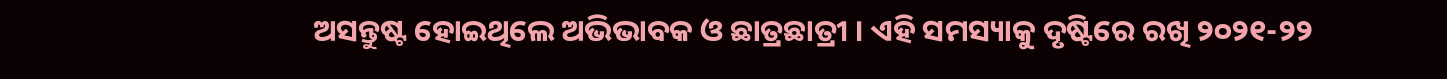ଅସନ୍ତୁଷ୍ଟ ହୋଇଥିଲେ ଅଭିଭାବକ ଓ ଛାତ୍ରଛାତ୍ରୀ । ଏହି ସମସ୍ୟାକୁ ଦୃଷ୍ଟିରେ ରଖି ୨୦୨୧-୨୨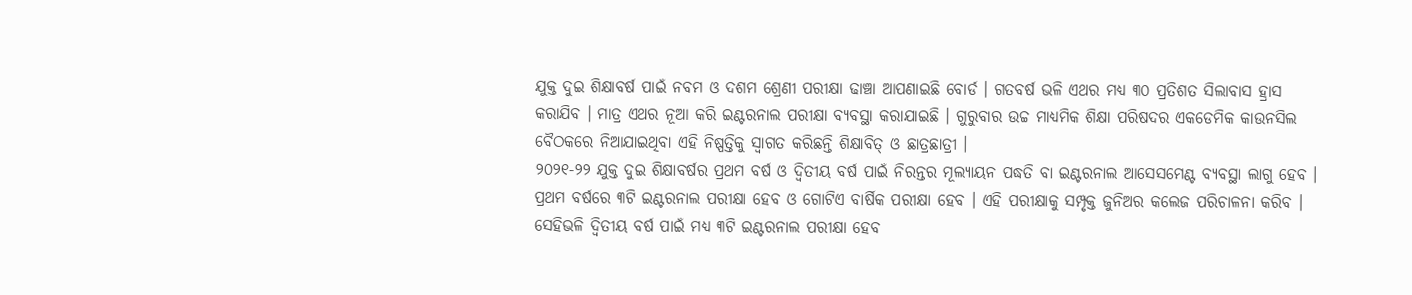ଯୁକ୍ତ ଦୁଇ ଶିକ୍ଷାବର୍ଷ ପାଇଁ ନବମ ଓ ଦଶମ ଶ୍ରେଣୀ ପରୀକ୍ଷା ଢାଞ୍ଚା ଆପଣାଇଛି ବୋର୍ଡ । ଗତବର୍ଷ ଭଳି ଏଥର ମଧ୍ୟ ୩୦ ପ୍ରତିଶତ ସିଲାବାସ ହ୍ରାସ କରାଯିବ । ମାତ୍ର ଏଥର ନୂଆ କରି ଇଣ୍ଟରନାଲ ପରୀକ୍ଷା ବ୍ୟବସ୍ଥା କରାଯାଇଛି । ଗୁରୁବାର ଉଚ୍ଚ ମାଧ୍ୟମିକ ଶିକ୍ଷା ପରିଷଦର ଏକଡେମିକ କାଉନସିଲ ବୈଠକରେ ନିଆଯାଇଥିବା ଏହି ନିଷ୍ପତ୍ତିକୁ ସ୍ବାଗତ କରିଛନ୍ତି ଶିକ୍ଷାବିତ୍ ଓ ଛାତ୍ରଛାତ୍ରୀ ।
୨୦୨୧-୨୨ ଯୁକ୍ତ ଦୁଇ ଶିକ୍ଷାବର୍ଷର ପ୍ରଥମ ବର୍ଷ ଓ ଦ୍ବିତୀୟ ବର୍ଷ ପାଇଁ ନିରନ୍ତର ମୂଲ୍ୟାୟନ ପଦ୍ଧତି ବା ଇଣ୍ଟରନାଲ ଆସେସମେଣ୍ଟ ବ୍ୟବସ୍ଥା ଲାଗୁ ହେବ । ପ୍ରଥମ ବର୍ଷରେ ୩ଟି ଇଣ୍ଟରନାଲ ପରୀକ୍ଷା ହେବ ଓ ଗୋଟିଏ ବାର୍ଷିକ ପରୀକ୍ଷା ହେବ । ଏହି ପରୀକ୍ଷାକୁ ସମ୍ପୃକ୍ତ ଜୁନିଅର କଲେଜ ପରିଚାଳନା କରିବ । ସେହିଭଳି ଦ୍ଵିତୀୟ ବର୍ଷ ପାଇଁ ମଧ୍ୟ ୩ଟି ଇଣ୍ଟରନାଲ ପରୀକ୍ଷା ହେବ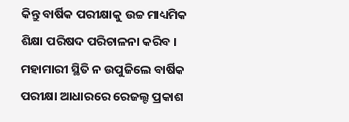କିନ୍ତୁ ବାର୍ଷିକ ପରୀକ୍ଷାକୁ ଉଚ୍ଚ ମାଧ୍ୟମିକ ଶିକ୍ଷା ପରିଷଦ ପରିଚାଳନା କରିବ । ମହାମାରୀ ସ୍ଥିତି ନ ଉପୁଜିଲେ ବାର୍ଷିକ ପରୀକ୍ଷା ଆଧାରରେ ରେଜଲ୍ଟ ପ୍ରକାଶ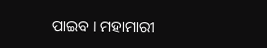ପାଇବ । ମହାମାରୀ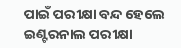ପାଇଁ ପରୀକ୍ଷା ବନ୍ଦ ହେଲେ ଇଣ୍ଟରନାଲ ପରୀକ୍ଷା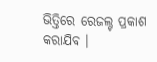ଭିତ୍ତିରେ ରେଜଲ୍ଟ ପ୍ରକାଶ କରାଯିବ ।